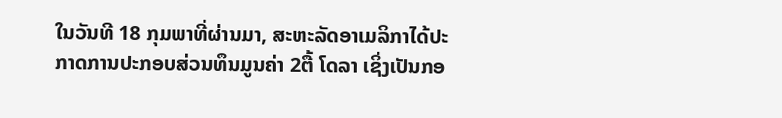ໃນວັນທີ 18 ກຸມພາທີ່ຜ່ານມາ, ສະຫະລັດອາເມລິກາໄດ້ປະກາດການປະກອບສ່ວນທຶນມູນຄ່າ 2ຕື້ ໂດລາ ເຊິ່ງເປັນກອ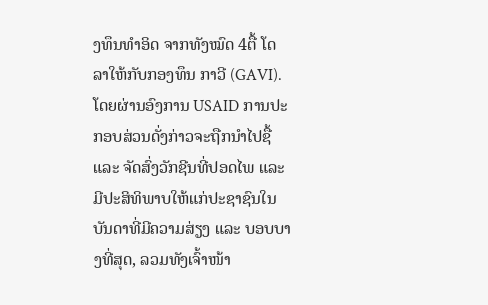ງທຶນທຳອິດ ຈາກທັງໝົດ 4ຕື້ ໂດລາໃຫ້ກັບກອງທຶນ ກາວີ (GAVI). ໂດຍຜ່ານອົງການ USAID ການປະກອບສ່ວນດັ່ງກ່າວຈະຖືກນຳໄປຊື້ ແລະ ຈັດສົ່ງວັກຊີນທີ່ປອດໄພ ແລະ ມີປະສິທິພາບໃຫ້ແກ່ປະຊາຊົນໃນບັນດາທີ່ມີຄວາມສ່ຽງ ແລະ ບອບບາງທີ່ສຸດ, ລວມທັງເຈົ້າໜ້າ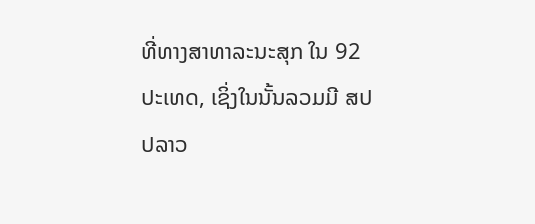ທີ່ທາງສາທາລະນະສຸກ ໃນ 92 ປະເທດ, ເຊິ່ງໃນນັ້ນລວມມີ ສປປລາວ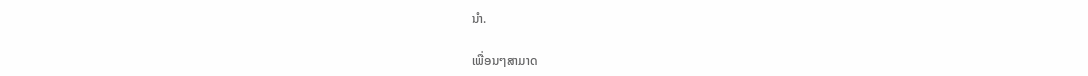ນຳ.

ເພື່ອນໆສາມາດ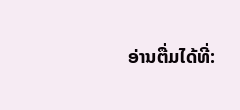ອ່ານຕື່ມໄດ້ທີ່: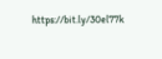https://bit.ly/30el77k